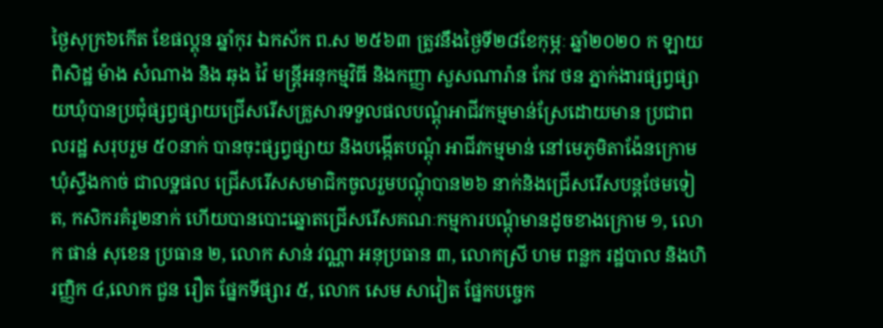ថ្ងៃសុក្រ៦កើត ខែផល្គុន ឆ្នាំកុរ ឯកស័ក ព.ស ២៥៦៣ ត្រូវនឹងថ្ងៃទី២៨ខែកុម្ភៈ ឆ្នាំ២០២០ ក ឡាយ ពិសិដ្ឋ ម៉ាង សំណាង និង ឆុង វ៉ៃ មន្រ្តីអនុកម្មវិធី និងកញ្ញា សួសណារ៉ាន កែវ ថន ភ្នាក់ងារផ្សព្វផ្សាយឃុំបានប្រជុំផ្សព្វផ្សាយជ្រើសរើសគ្រួសារទទួលផលបណ្តុំអាជីវកម្មមាន់ស្រែដោយមាន ប្រជាពលរដ្ឋ សរុបរួម ៥០នាក់ បានចុះផ្សព្វផ្សាយ និងបង្កើតបណ្តុំ អាជីវកម្មមាន់ នៅមេភូមិតាង៉ែនក្រោម ឃុំស្ទឹងកាច់ ជាលទ្ឋផល ជ្រើសរើសសមាជិកចូលរួមបណ្តុំបាន២៦ នាក់និងជ្រើសរើសបន្តថែមទៀត, កសិករគំរូ២នាក់ ហើយបានបោះឆ្នោតជ្រើសរើសគណៈកម្មការបណ្តុំមានដូចខាងក្រោម ១, លោក ផាន់ សុខេន ប្រធាន ២, លោក សាន់ វណ្ណា អនុប្រធាន ៣, លោកស្រី ហម ពន្លក រដ្ឋបាល និងហិរញ្ញិក ៤,លោក ជួន រឿត ផ្នែកទីផ្សារ ៥, លោក សេម សាវៀត ផ្នែកបច្ចេក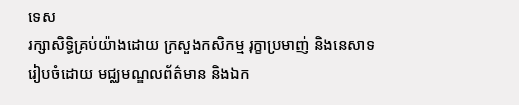ទេស
រក្សាសិទិ្ធគ្រប់យ៉ាងដោយ ក្រសួងកសិកម្ម រុក្ខាប្រមាញ់ និងនេសាទ
រៀបចំដោយ មជ្ឈមណ្ឌលព័ត៌មាន និងឯក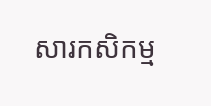សារកសិកម្ម